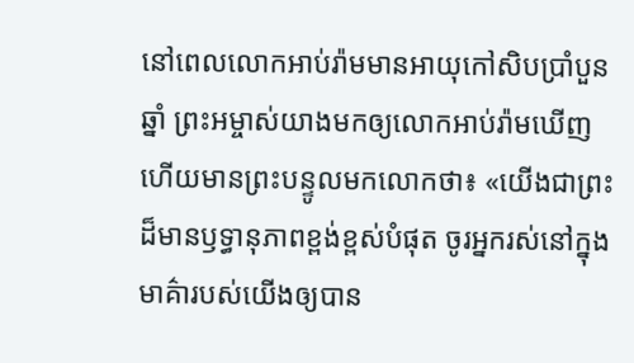នៅពេលលោកអាប់រ៉ាមមានអាយុកៅសិបប្រាំបួនឆ្នាំ ព្រះអម្ចាស់យាងមកឲ្យលោកអាប់រ៉ាមឃើញ ហើយមានព្រះបន្ទូលមកលោកថា៖ «យើងជាព្រះដ៏មានឫទ្ធានុភាពខ្ពង់ខ្ពស់បំផុត ចូរអ្នករស់នៅក្នុងមាគ៌ារបស់យើងឲ្យបាន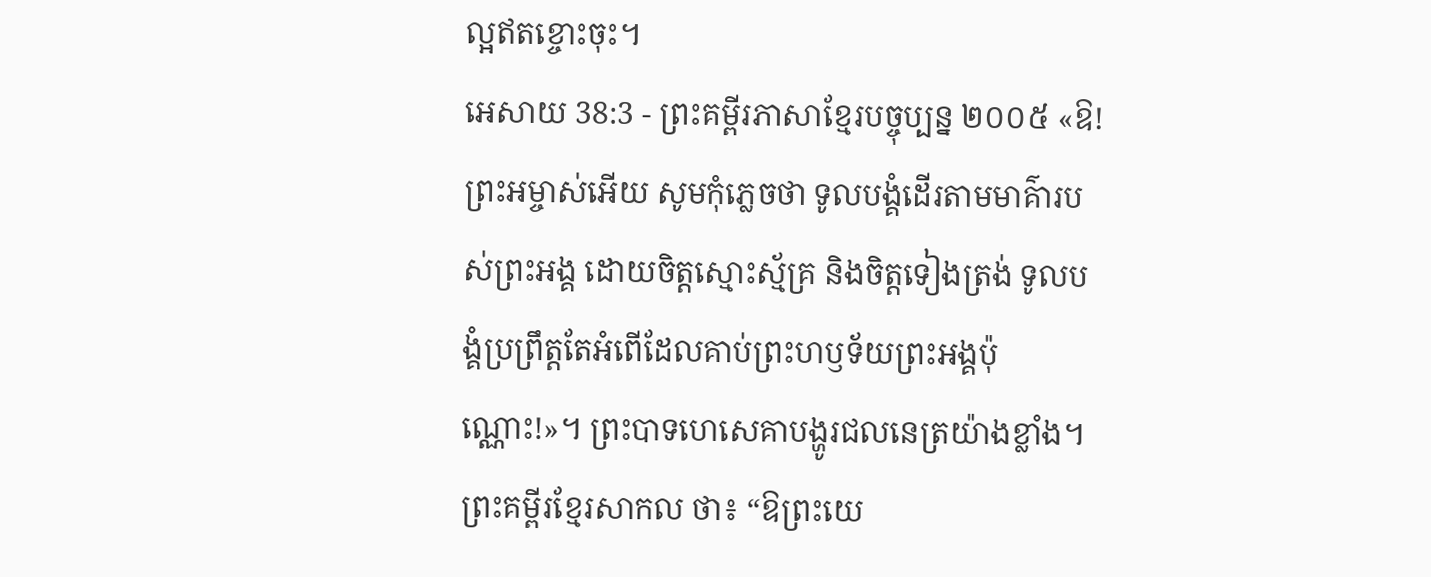ល្អឥតខ្ចោះចុះ។
អេសាយ 38:3 - ព្រះគម្ពីរភាសាខ្មែរបច្ចុប្បន្ន ២០០៥ «ឱ! ព្រះអម្ចាស់អើយ សូមកុំភ្លេចថា ទូលបង្គំដើរតាមមាគ៌ារបស់ព្រះអង្គ ដោយចិត្តស្មោះស្ម័គ្រ និងចិត្តទៀងត្រង់ ទូលបង្គំប្រព្រឹត្តតែអំពើដែលគាប់ព្រះហឫទ័យព្រះអង្គប៉ុណ្ណោះ!»។ ព្រះបាទហេសេគាបង្ហូរជលនេត្រយ៉ាងខ្លាំង។ ព្រះគម្ពីរខ្មែរសាកល ថា៖ “ឱព្រះយេ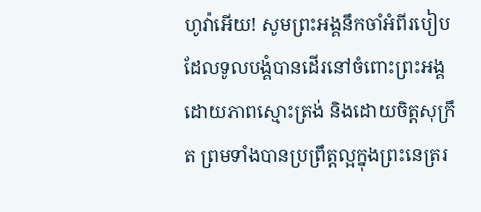ហូវ៉ាអើយ! សូមព្រះអង្គនឹកចាំអំពីរបៀបដែលទូលបង្គំបានដើរនៅចំពោះព្រះអង្គដោយភាពស្មោះត្រង់ និងដោយចិត្តសុក្រឹត ព្រមទាំងបានប្រព្រឹត្តល្អក្នុងព្រះនេត្ររ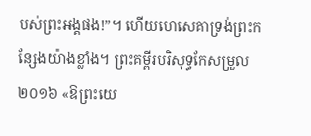បស់ព្រះអង្គផង!”។ ហើយហេសេគាទ្រង់ព្រះកន្សែងយ៉ាងខ្លាំង។ ព្រះគម្ពីរបរិសុទ្ធកែសម្រួល ២០១៦ «ឱព្រះយេ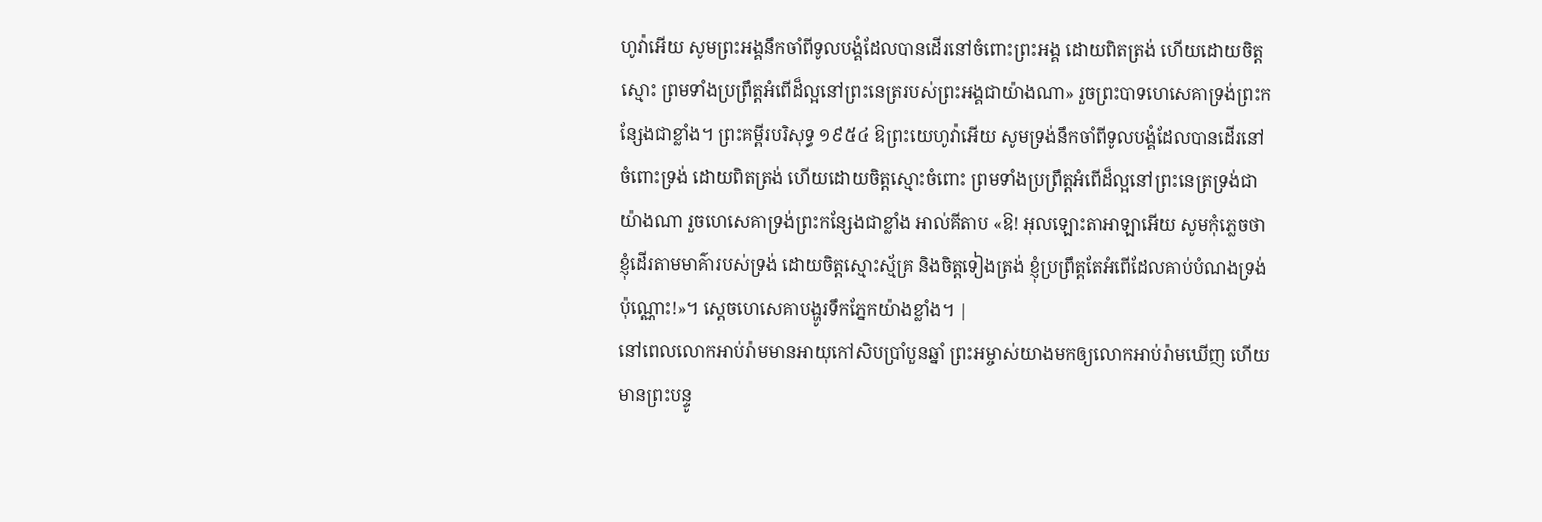ហូវ៉ាអើយ សូមព្រះអង្គនឹកចាំពីទូលបង្គំដែលបានដើរនៅចំពោះព្រះអង្គ ដោយពិតត្រង់ ហើយដោយចិត្តស្មោះ ព្រមទាំងប្រព្រឹត្តអំពើដ៏ល្អនៅព្រះនេត្ររបស់ព្រះអង្គជាយ៉ាងណា» រួចព្រះបាទហេសេគាទ្រង់ព្រះកន្សែងជាខ្លាំង។ ព្រះគម្ពីរបរិសុទ្ធ ១៩៥៤ ឱព្រះយេហូវ៉ាអើយ សូមទ្រង់នឹកចាំពីទូលបង្គំដែលបានដើរនៅចំពោះទ្រង់ ដោយពិតត្រង់ ហើយដោយចិត្តស្មោះចំពោះ ព្រមទាំងប្រព្រឹត្តអំពើដ៏ល្អនៅព្រះនេត្រទ្រង់ជាយ៉ាងណា រួចហេសេគាទ្រង់ព្រះកន្សែងជាខ្លាំង អាល់គីតាប «ឱ! អុលឡោះតាអាឡាអើយ សូមកុំភ្លេចថា ខ្ញុំដើរតាមមាគ៌ារបស់ទ្រង់ ដោយចិត្តស្មោះស្ម័គ្រ និងចិត្តទៀងត្រង់ ខ្ញុំប្រព្រឹត្តតែអំពើដែលគាប់បំណងទ្រង់ប៉ុណ្ណោះ!»។ ស្តេចហេសេគាបង្ហូរទឹកភ្នែកយ៉ាងខ្លាំង។ |
នៅពេលលោកអាប់រ៉ាមមានអាយុកៅសិបប្រាំបួនឆ្នាំ ព្រះអម្ចាស់យាងមកឲ្យលោកអាប់រ៉ាមឃើញ ហើយមានព្រះបន្ទូ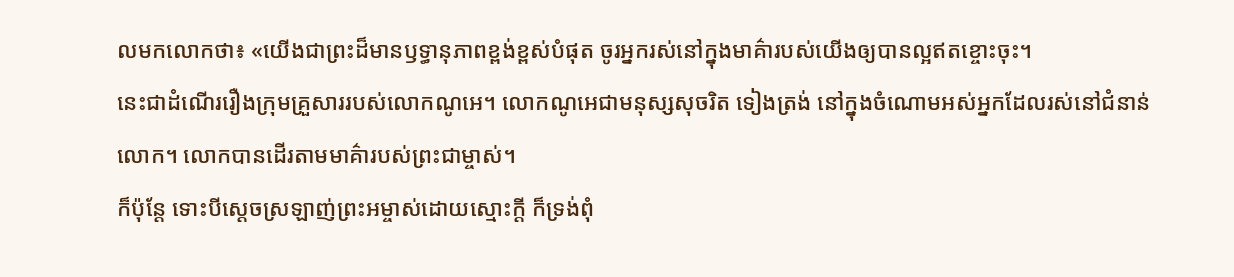លមកលោកថា៖ «យើងជាព្រះដ៏មានឫទ្ធានុភាពខ្ពង់ខ្ពស់បំផុត ចូរអ្នករស់នៅក្នុងមាគ៌ារបស់យើងឲ្យបានល្អឥតខ្ចោះចុះ។
នេះជាដំណើររឿងក្រុមគ្រួសាររបស់លោកណូអេ។ លោកណូអេជាមនុស្សសុចរិត ទៀងត្រង់ នៅក្នុងចំណោមអស់អ្នកដែលរស់នៅជំនាន់លោក។ លោកបានដើរតាមមាគ៌ារបស់ព្រះជាម្ចាស់។
ក៏ប៉ុន្តែ ទោះបីស្ដេចស្រឡាញ់ព្រះអម្ចាស់ដោយស្មោះក្ដី ក៏ទ្រង់ពុំ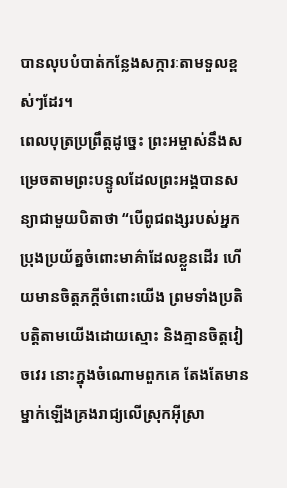បានលុបបំបាត់កន្លែងសក្ការៈតាមទួលខ្ពស់ៗដែរ។
ពេលបុត្រប្រព្រឹត្តដូច្នេះ ព្រះអម្ចាស់នឹងសម្រេចតាមព្រះបន្ទូលដែលព្រះអង្គបានសន្យាជាមួយបិតាថា “បើពូជពង្សរបស់អ្នកប្រុងប្រយ័ត្នចំពោះមាគ៌ាដែលខ្លួនដើរ ហើយមានចិត្តភក្ដីចំពោះយើង ព្រមទាំងប្រតិបត្តិតាមយើងដោយស្មោះ និងគ្មានចិត្តវៀចវេរ នោះក្នុងចំណោមពួកគេ តែងតែមានម្នាក់ឡើងគ្រងរាជ្យលើស្រុកអ៊ីស្រា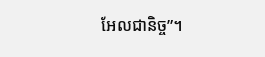អែលជានិច្ច”។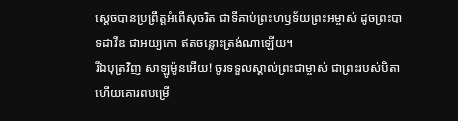ស្ដេចបានប្រព្រឹត្តអំពើសុចរិត ជាទីគាប់ព្រះហឫទ័យព្រះអម្ចាស់ ដូចព្រះបាទដាវីឌ ជាអយ្យកោ ឥតចន្លោះត្រង់ណាឡើយ។
រីឯបុត្រវិញ សាឡូម៉ូនអើយ! ចូរទទួលស្គាល់ព្រះជាម្ចាស់ ជាព្រះរបស់បិតា ហើយគោរពបម្រើ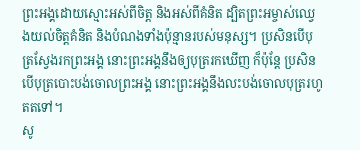ព្រះអង្គដោយស្មោះអស់ពីចិត្ត និងអស់ពីគំនិត ដ្បិតព្រះអម្ចាស់ឈ្វេងយល់ចិត្តគំនិត និងបំណងទាំងប៉ុន្មានរបស់មនុស្ស។ ប្រសិនបើបុត្រស្វែងរកព្រះអង្គ នោះព្រះអង្គនឹងឲ្យបុត្ររកឃើញ ក៏ប៉ុន្តែ ប្រសិនបើបុត្របោះបង់ចោលព្រះអង្គ នោះព្រះអង្គនឹងលះបង់ចោលបុត្ររហូតតទៅ។
សូ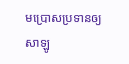មប្រោសប្រទានឲ្យសាឡូ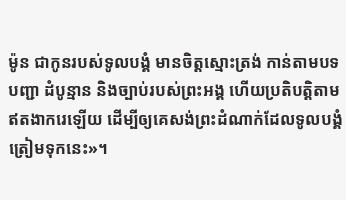ម៉ូន ជាកូនរបស់ទូលបង្គំ មានចិត្តស្មោះត្រង់ កាន់តាមបទបញ្ជា ដំបូន្មាន និងច្បាប់របស់ព្រះអង្គ ហើយប្រតិបត្តិតាមឥតងាករេឡើយ ដើម្បីឲ្យគេសង់ព្រះដំណាក់ដែលទូលបង្គំត្រៀមទុកនេះ»។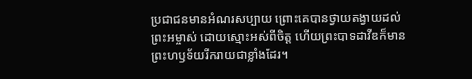ប្រជាជនមានអំណរសប្បាយ ព្រោះគេបានថ្វាយតង្វាយដល់ព្រះអម្ចាស់ ដោយស្មោះអស់ពីចិត្ត ហើយព្រះបាទដាវីឌក៏មានព្រះហឫទ័យរីករាយជាខ្លាំងដែរ។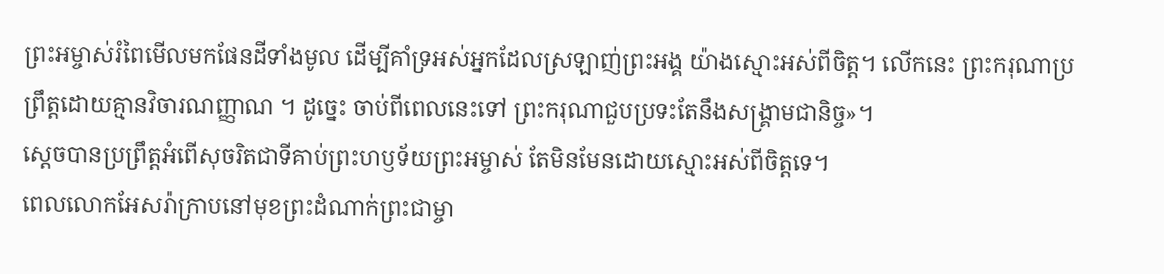ព្រះអម្ចាស់រំពៃមើលមកផែនដីទាំងមូល ដើម្បីគាំទ្រអស់អ្នកដែលស្រឡាញ់ព្រះអង្គ យ៉ាងស្មោះអស់ពីចិត្ត។ លើកនេះ ព្រះករុណាប្រព្រឹត្តដោយគ្មានវិចារណញ្ញាណ ។ ដូច្នេះ ចាប់ពីពេលនេះទៅ ព្រះករុណាជួបប្រទះតែនឹងសង្គ្រាមជានិច្ច»។
ស្ដេចបានប្រព្រឹត្តអំពើសុចរិតជាទីគាប់ព្រះហឫទ័យព្រះអម្ចាស់ តែមិនមែនដោយស្មោះអស់ពីចិត្តទេ។
ពេលលោកអែសរ៉ាក្រាបនៅមុខព្រះដំណាក់ព្រះជាម្ចា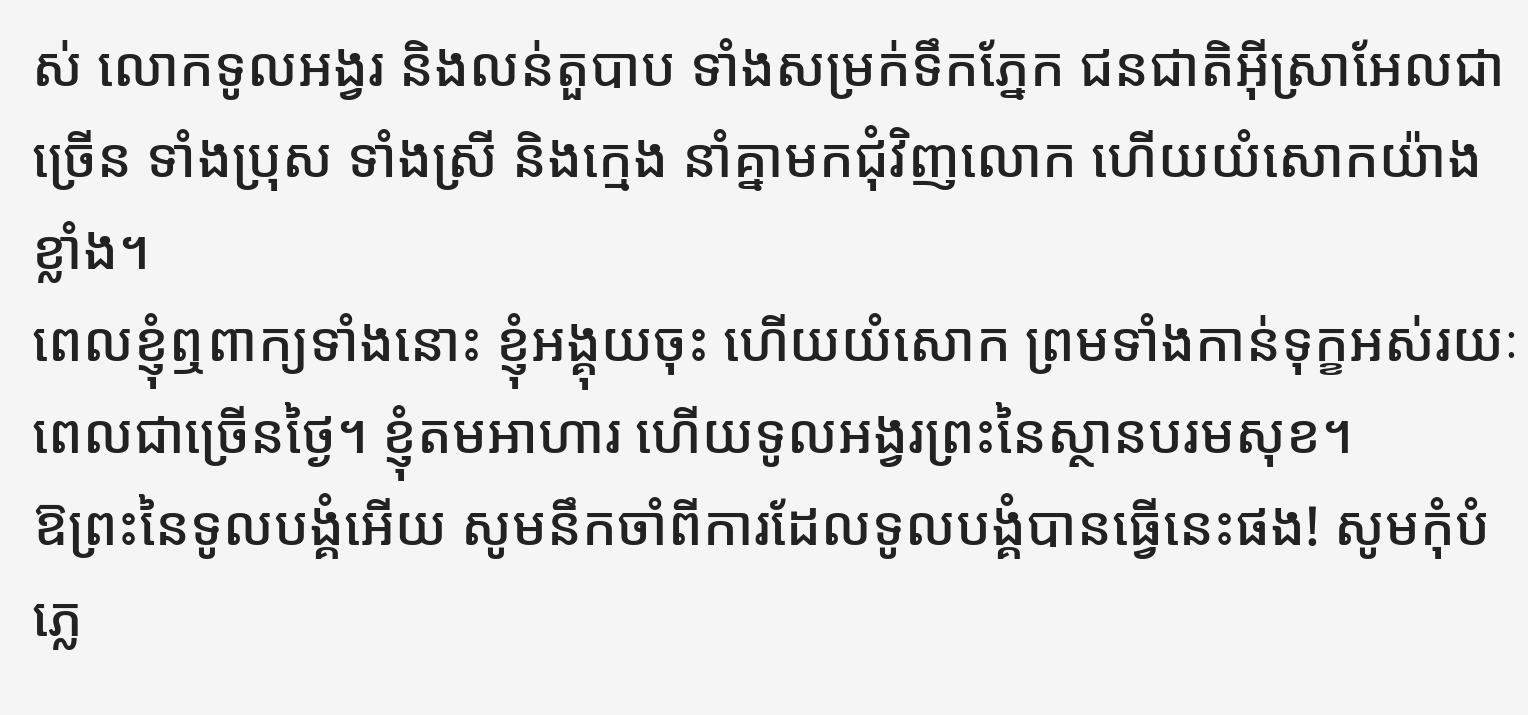ស់ លោកទូលអង្វរ និងលន់តួបាប ទាំងសម្រក់ទឹកភ្នែក ជនជាតិអ៊ីស្រាអែលជាច្រើន ទាំងប្រុស ទាំងស្រី និងក្មេង នាំគ្នាមកជុំវិញលោក ហើយយំសោកយ៉ាងខ្លាំង។
ពេលខ្ញុំឮពាក្យទាំងនោះ ខ្ញុំអង្គុយចុះ ហើយយំសោក ព្រមទាំងកាន់ទុក្ខអស់រយៈពេលជាច្រើនថ្ងៃ។ ខ្ញុំតមអាហារ ហើយទូលអង្វរព្រះនៃស្ថានបរមសុខ។
ឱព្រះនៃទូលបង្គំអើយ សូមនឹកចាំពីការដែលទូលបង្គំបានធ្វើនេះផង! សូមកុំបំភ្លេ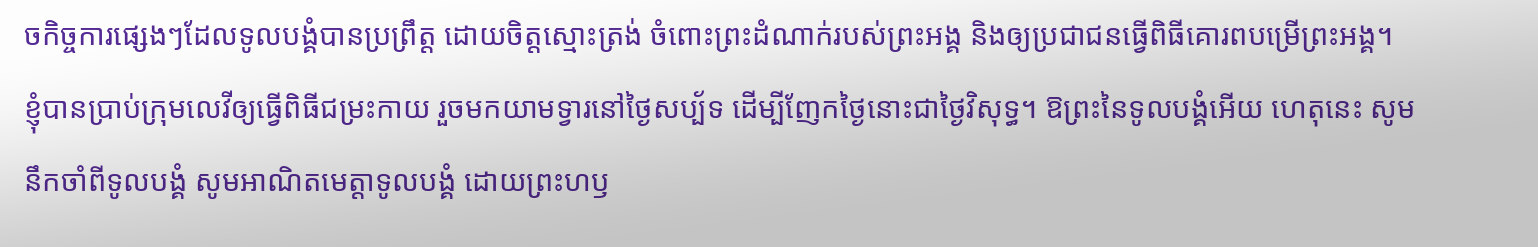ចកិច្ចការផ្សេងៗដែលទូលបង្គំបានប្រព្រឹត្ត ដោយចិត្តស្មោះត្រង់ ចំពោះព្រះដំណាក់របស់ព្រះអង្គ និងឲ្យប្រជាជនធ្វើពិធីគោរពបម្រើព្រះអង្គ។
ខ្ញុំបានប្រាប់ក្រុមលេវីឲ្យធ្វើពិធីជម្រះកាយ រួចមកយាមទ្វារនៅថ្ងៃសប្ប័ទ ដើម្បីញែកថ្ងៃនោះជាថ្ងៃវិសុទ្ធ។ ឱព្រះនៃទូលបង្គំអើយ ហេតុនេះ សូមនឹកចាំពីទូលបង្គំ សូមអាណិតមេត្តាទូលបង្គំ ដោយព្រះហឫ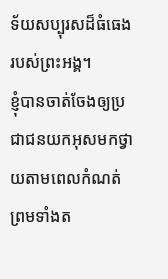ទ័យសប្បុរសដ៏ធំធេងរបស់ព្រះអង្គ។
ខ្ញុំបានចាត់ចែងឲ្យប្រជាជនយកអុសមកថ្វាយតាមពេលកំណត់ ព្រមទាំងត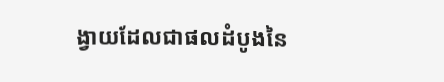ង្វាយដែលជាផលដំបូងនៃ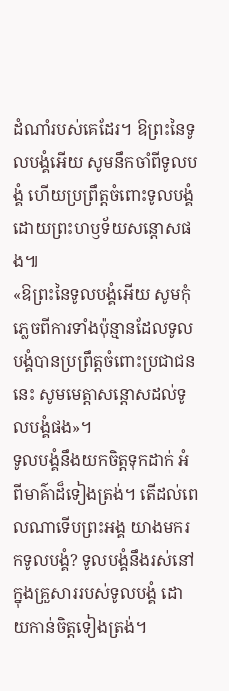ដំណាំរបស់គេដែរ។ ឱព្រះនៃទូលបង្គំអើយ សូមនឹកចាំពីទូលបង្គំ ហើយប្រព្រឹត្តចំពោះទូលបង្គំ ដោយព្រះហឫទ័យសន្ដោសផង៕
«ឱព្រះនៃទូលបង្គំអើយ សូមកុំភ្លេចពីការទាំងប៉ុន្មានដែលទូលបង្គំបានប្រព្រឹត្តចំពោះប្រជាជននេះ សូមមេត្តាសន្ដោសដល់ទូលបង្គំផង»។
ទូលបង្គំនឹងយកចិត្តទុកដាក់ អំពីមាគ៌ាដ៏ទៀងត្រង់។ តើដល់ពេលណាទើបព្រះអង្គ យាងមករកទូលបង្គំ? ទូលបង្គំនឹងរស់នៅក្នុងគ្រួសាររបស់ទូលបង្គំ ដោយកាន់ចិត្តទៀងត្រង់។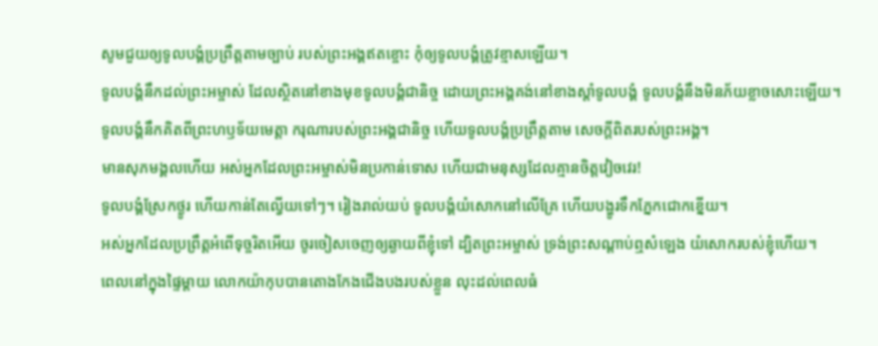សូមជួយឲ្យទូលបង្គំប្រព្រឹត្តតាមច្បាប់ របស់ព្រះអង្គឥតខ្ចោះ កុំឲ្យទូលបង្គំត្រូវខ្មាសឡើយ។
ទូលបង្គំនឹកដល់ព្រះអម្ចាស់ ដែលស្ថិតនៅខាងមុខទូលបង្គំជានិច្ច ដោយព្រះអង្គគង់នៅខាងស្ដាំទូលបង្គំ ទូលបង្គំនឹងមិនភ័យខ្លាចសោះឡើយ។
ទូលបង្គំនឹកគិតពីព្រះហឫទ័យមេត្តា ករុណារបស់ព្រះអង្គជានិច្ច ហើយទូលបង្គំប្រព្រឹត្តតាម សេចក្ដីពិតរបស់ព្រះអង្គ។
មានសុភមង្គលហើយ អស់អ្នកដែលព្រះអម្ចាស់មិនប្រកាន់ទោស ហើយជាមនុស្សដែលគ្មានចិត្តវៀចវេរ!
ទូលបង្គំស្រែកថ្ងូរ ហើយកាន់តែល្វើយទៅៗ។ រៀងរាល់យប់ ទូលបង្គំយំសោកនៅលើគ្រែ ហើយបង្ហូរទឹកភ្នែកជោកខ្នើយ។
អស់អ្នកដែលប្រព្រឹត្តអំពើទុច្ចរិតអើយ ចូរចៀសចេញឲ្យឆ្ងាយពីខ្ញុំទៅ ដ្បិតព្រះអម្ចាស់ ទ្រង់ព្រះសណ្ដាប់ឮសំឡេង យំសោករបស់ខ្ញុំហើយ។
ពេលនៅក្នុងផ្ទៃម្ដាយ លោកយ៉ាកុបបានតោងកែងជើងបងរបស់ខ្លួន លុះដល់ពេលធំ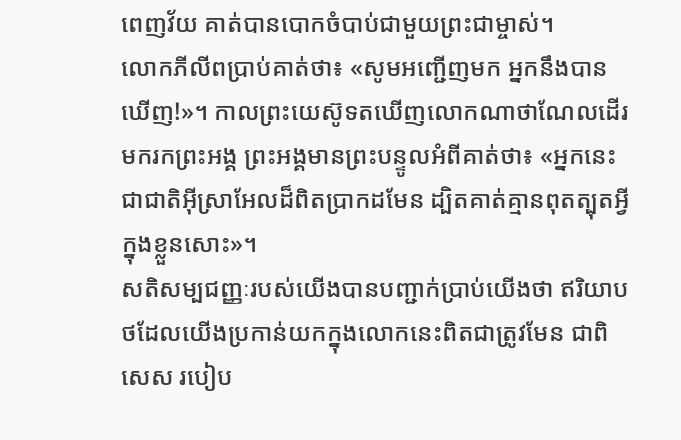ពេញវ័យ គាត់បានបោកចំបាប់ជាមួយព្រះជាម្ចាស់។
លោកភីលីពប្រាប់គាត់ថា៖ «សូមអញ្ជើញមក អ្នកនឹងបានឃើញ!»។ កាលព្រះយេស៊ូទតឃើញលោកណាថាណែលដើរមករកព្រះអង្គ ព្រះអង្គមានព្រះបន្ទូលអំពីគាត់ថា៖ «អ្នកនេះជាជាតិអ៊ីស្រាអែលដ៏ពិតប្រាកដមែន ដ្បិតគាត់គ្មានពុតត្បុតអ្វីក្នុងខ្លួនសោះ»។
សតិសម្បជញ្ញៈរបស់យើងបានបញ្ជាក់ប្រាប់យើងថា ឥរិយាបថដែលយើងប្រកាន់យកក្នុងលោកនេះពិតជាត្រូវមែន ជាពិសេស របៀប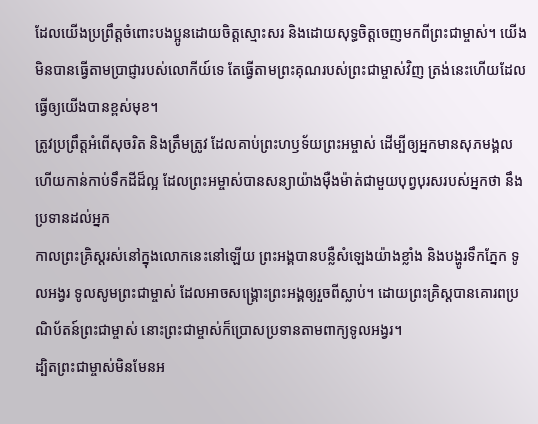ដែលយើងប្រព្រឹត្តចំពោះបងប្អូនដោយចិត្តស្មោះសរ និងដោយសុទ្ធចិត្តចេញមកពីព្រះជាម្ចាស់។ យើងមិនបានធ្វើតាមប្រាជ្ញារបស់លោកីយ៍ទេ តែធ្វើតាមព្រះគុណរបស់ព្រះជាម្ចាស់វិញ ត្រង់នេះហើយដែលធ្វើឲ្យយើងបានខ្ពស់មុខ។
ត្រូវប្រព្រឹត្តអំពើសុចរិត និងត្រឹមត្រូវ ដែលគាប់ព្រះហឫទ័យព្រះអម្ចាស់ ដើម្បីឲ្យអ្នកមានសុភមង្គល ហើយកាន់កាប់ទឹកដីដ៏ល្អ ដែលព្រះអម្ចាស់បានសន្យាយ៉ាងម៉ឺងម៉ាត់ជាមួយបុព្វបុរសរបស់អ្នកថា នឹងប្រទានដល់អ្នក
កាលព្រះគ្រិស្តរស់នៅក្នុងលោកនេះនៅឡើយ ព្រះអង្គបានបន្លឺសំឡេងយ៉ាងខ្លាំង និងបង្ហូរទឹកភ្នែក ទូលអង្វរ ទូលសូមព្រះជាម្ចាស់ ដែលអាចសង្គ្រោះព្រះអង្គឲ្យរួចពីស្លាប់។ ដោយព្រះគ្រិស្តបានគោរពប្រណិប័តន៍ព្រះជាម្ចាស់ នោះព្រះជាម្ចាស់ក៏ប្រោសប្រទានតាមពាក្យទូលអង្វរ។
ដ្បិតព្រះជាម្ចាស់មិនមែនអ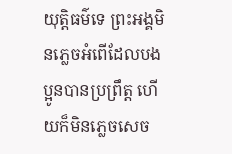យុត្ដិធម៌ទេ ព្រះអង្គមិនភ្លេចអំពើដែលបងប្អូនបានប្រព្រឹត្ត ហើយក៏មិនភ្លេចសេច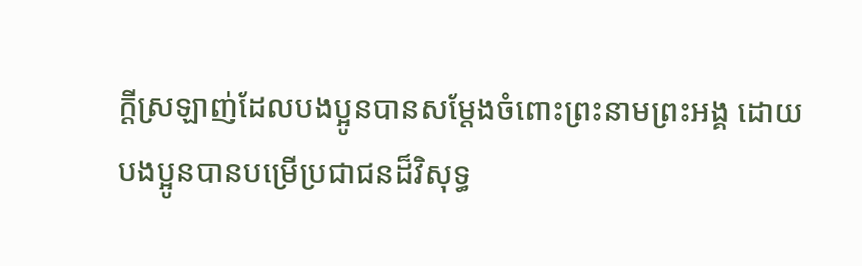ក្ដីស្រឡាញ់ដែលបងប្អូនបានសម្តែងចំពោះព្រះនាមព្រះអង្គ ដោយបងប្អូនបានបម្រើប្រជាជនដ៏វិសុទ្ធ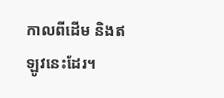កាលពីដើម និងឥឡូវនេះដែរ។